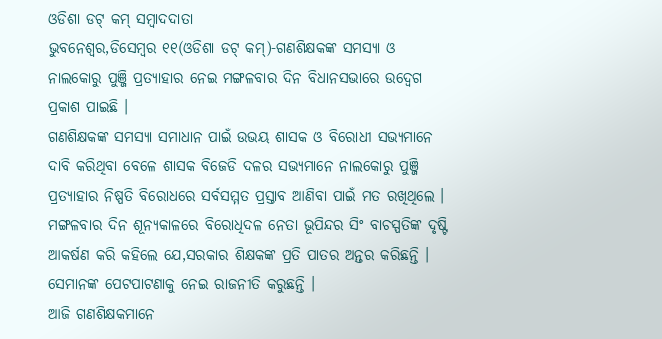ଓଡିଶା ଡଟ୍ କମ୍ ସମ୍ବାଦଦାତା
ଭୁବନେଶ୍ୱର,ଡିସେମ୍ବର ୧୧(ଓଡିଶା ଡଟ୍ କମ୍)-ଗଣଶିକ୍ଷକଙ୍କ ସମସ୍ୟା ଓ ନାଲକୋରୁ ପୁଞ୍ଜି ପ୍ରତ୍ୟାହାର ନେଇ ମଙ୍ଗଳବାର ଦିନ ବିଧାନସଭାରେ ଉଦ୍ବେଗ ପ୍ରକାଶ ପାଇଛି ।
ଗଣଶିକ୍ଷକଙ୍କ ସମସ୍ୟା ସମାଧାନ ପାଇଁ ଉଭୟ ଶାସକ ଓ ବିରୋଧୀ ସଭ୍ୟମାନେ ଦାବି କରିଥିବା ବେଳେ ଶାସକ ବିଜେଡି ଦଳର ସଭ୍ୟମାନେ ନାଲକୋରୁ ପୁଞ୍ଜି ପ୍ରତ୍ୟାହାର ନିଷ୍ପତି ବିରୋଧରେ ସର୍ବସମ୍ମତ ପ୍ରସ୍ତାବ ଆଣିବା ପାଇଁ ମତ ରଖିଥିଲେ ।
ମଙ୍ଗଳବାର ଦିନ ଶୂନ୍ୟକାଳରେ ବିରୋଧିଦଳ ନେତା ଭୂପିନ୍ଦର ସିଂ ବାଚସ୍ପତିଙ୍କ ଦୃଷ୍ଟି ଆକର୍ଷଣ କରି କହିଲେ ଯେ,ସରକାର ଶିକ୍ଷକଙ୍କ ପ୍ରତି ପାତର ଅନ୍ତର କରିଛନ୍ତି । ସେମାନଙ୍କ ପେଟପାଟଣାକୁ ନେଇ ରାଜନୀତି କରୁଛନ୍ତି ।
ଆଜି ଗଣଶିକ୍ଷକମାନେ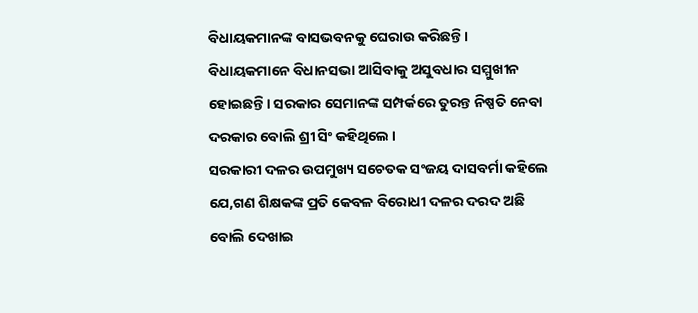ବିଧାୟକମାନଙ୍କ ବାସଭବନକୁ ଘେରାଉ କରିଛନ୍ତି । ବିଧାୟକମାନେ ବିଧାନସଭା ଆସିବାକୁ ଅସୁବଧାର ସମ୍ମୁଖୀନ ହୋଇଛନ୍ତି । ସରକାର ସେମାନଙ୍କ ସମ୍ପର୍କରେ ତୁରନ୍ତ ନିଷ୍ପତି ନେବା ଦରକାର ବୋଲି ଶ୍ରୀ ସିଂ କହିଥିଲେ ।
ସରକାରୀ ଦଳର ଉପମୁଖ୍ୟ ସଚେତକ ସଂଜୟ ଦାସବର୍ମା କହିଲେ ଯେ,ଗଣ ଶିକ୍ଷକଙ୍କ ପ୍ରତି କେବଳ ବିରୋଧୀ ଦଳର ଦରଦ ଅଛି ବୋଲି ଦେଖାଇ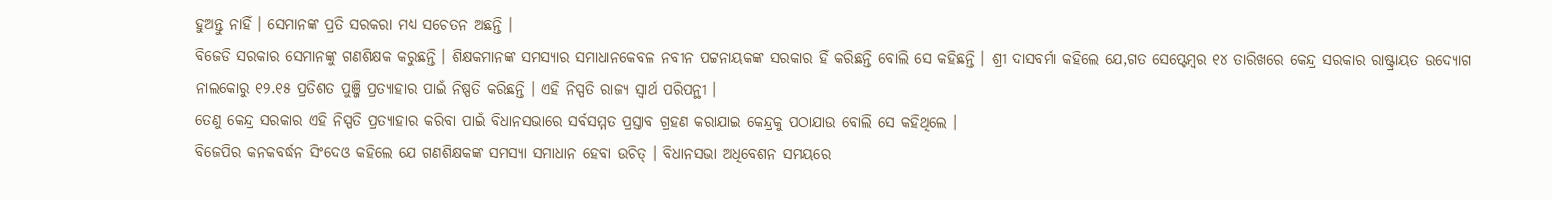ହୁଅନ୍ତୁ ନାହିଁ । ସେମାନଙ୍କ ପ୍ରତି ସରକରା ମଧ୍ୟ ସଚେତନ ଅଛନ୍ତି ।
ବିଜେଡି ସରକାର ସେମାନଙ୍କୁ ଗଣଶିକ୍ଷକ କରୁଛନ୍ତି । ଶିକ୍ଷକମାନଙ୍କ ସମସ୍ୟାର ସମାଧାନକେବଳ ନବୀନ ପଟ୍ଟନାୟକଙ୍କ ସରକାର ହିଁ କରିଛନ୍ତି ବୋଲି ସେ କହିଛନ୍ତି । ଶ୍ରୀ ଦାସବର୍ମା କହିଲେ ଯେ,ଗତ ସେପ୍ଟେମ୍ବର ୧୪ ତାରିଖରେ କେନ୍ଦ୍ର ସରକାର ରାଷ୍ଟ୍ରାୟତ ଉଦ୍ୟୋଗ ନାଲକୋରୁ ୧୨.୧୫ ପ୍ରତିଶତ ପୁଞ୍ଜି ପ୍ରତ୍ୟାହାର ପାଇଁ ନିଷ୍ପତି କରିଛନ୍ତି । ଏହି ନିସ୍ପତି ରାଜ୍ୟ ସ୍ୱାର୍ଥ ପରିପନ୍ଥୀ ।
ତେଣୁ କେନ୍ଦ୍ର ସରକାର ଏହି ନିସ୍ପତି ପ୍ରତ୍ୟାହାର କରିବା ପାଇଁ ବିଧାନସଭାରେ ସର୍ବସମ୍ମତ ପ୍ରସ୍ତାବ ଗ୍ରହଣ କରାଯାଇ କେନ୍ଦ୍ରକୁ ପଠାଯାଉ ବୋଲି ସେ କହିଥିଲେ ।
ବିଜେପିର କନକବର୍ଦ୍ଧନ ସିଂଦେଓ କହିଲେ ଯେ ଗଣଶିକ୍ଷକଙ୍କ ସମସ୍ୟା ସମାଧାନ ହେବା ଉଚିତ୍ । ବିଧାନସଭା ଅଧିବେଶନ ସମୟରେ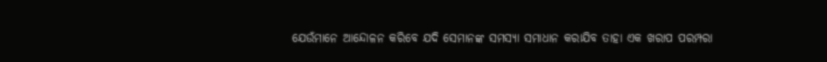ଯେଉଁମାନେ ଆନ୍ଦୋଳନ କରିବେ ଯଦି ସେମାନଙ୍କ ସମସ୍ୟା ସମାଧାନ କରାଯିବ ତାହା ଏକ ଖରାପ ପରମ୍ପରା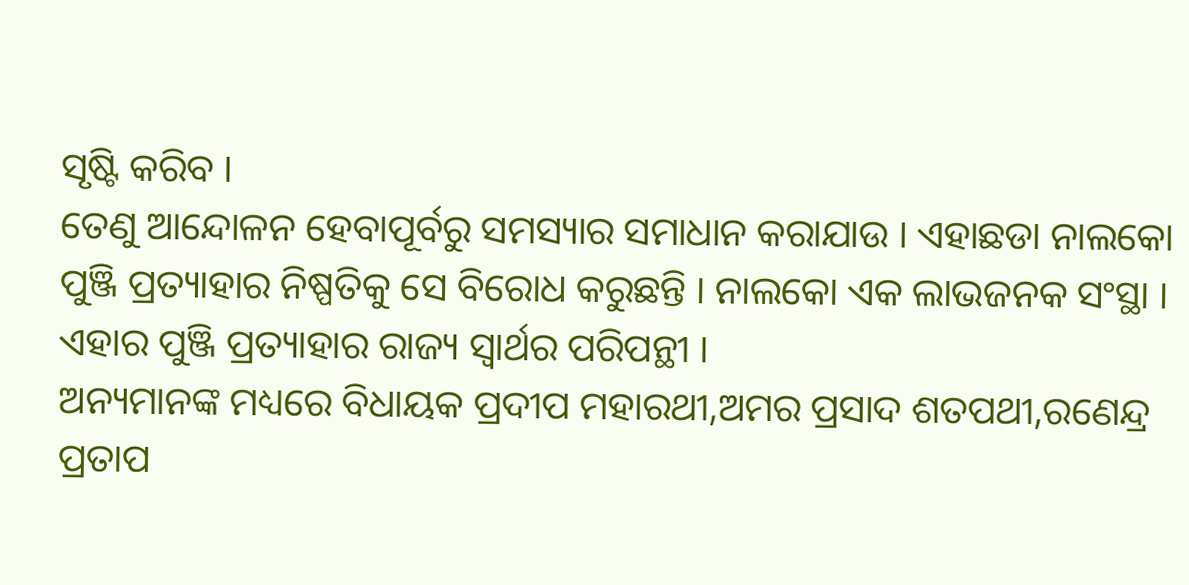ସୃଷ୍ଟି କରିବ ।
ତେଣୁ ଆନ୍ଦୋଳନ ହେବାପୂର୍ବରୁ ସମସ୍ୟାର ସମାଧାନ କରାଯାଉ । ଏହାଛଡା ନାଲକୋ ପୁଞ୍ଜି ପ୍ରତ୍ୟାହାର ନିଷ୍ପତିକୁ ସେ ବିରୋଧ କରୁଛନ୍ତି । ନାଲକୋ ଏକ ଲାଭଜନକ ସଂସ୍ଥା । ଏହାର ପୁଞ୍ଜି ପ୍ରତ୍ୟାହାର ରାଜ୍ୟ ସ୍ୱାର୍ଥର ପରିପନ୍ଥୀ ।
ଅନ୍ୟମାନଙ୍କ ମଧ୍ୟରେ ବିଧାୟକ ପ୍ରଦୀପ ମହାରଥୀ,ଅମର ପ୍ରସାଦ ଶତପଥୀ,ରଣେନ୍ଦ୍ର ପ୍ରତାପ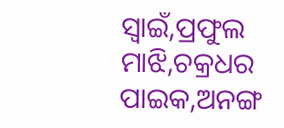ସ୍ୱାଇଁ,ପ୍ରଫୁଲ ମାଝି,ଚକ୍ରଧର ପାଇକ,ଅନଙ୍ଗ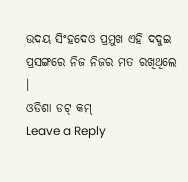ଉଦୟ ସିଂହଦେଓ ପ୍ରମୁଖ ଏହି ଦଦୁଇ ପ୍ରସଙ୍ଗରେ ନିଜ ନିଜର ମତ ରଖିଥିଲେ ।
ଓଡିଶା ଡଟ୍ କମ୍
Leave a Reply